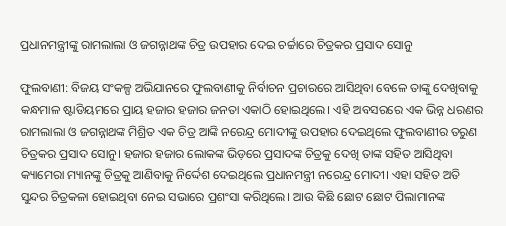ପ୍ରଧାନମନ୍ତ୍ରୀଙ୍କୁ ରାମଲାଲା ଓ ଜଗନ୍ନାଥଙ୍କ ଚିତ୍ର ଉପହାର ଦେଇ ଚର୍ଚ୍ଚାରେ ଚିତ୍ରକର ପ୍ରସାଦ ସୋନୁ

ଫୁଲବାଣୀ: ବିଜୟ ସଂକଳ୍ପ ଅଭିଯାନରେ ଫୁଲବାଣୀକୁ ନିର୍ବାଚନ ପ୍ରଚାରରେ ଆସିଥିବା ବେଳେ ତାଙ୍କୁ ଦେଖିବାକୁ କନ୍ଧମାଳ ଷ୍ଟାଡିୟମରେ ପ୍ରାୟ ହଜାର ହଜାର ଜନତା ଏକାଠି ହୋଇଥିଲେ। ଏହି ଅବସରରେ ଏକ ଭିନ୍ନ ଧରଣର ରାମଲାଲା ଓ ଜଗନ୍ନାଥଙ୍କ ମିଶ୍ରିତ ଏକ ଚିତ୍ର ଆଙ୍କି ନରେନ୍ଦ୍ର ମୋଦୀଙ୍କୁ ଉପହାର ଦେଇଥିଲେ ଫୁଲବାଣୀର ତରୁଣ ଚିତ୍ରକର ପ୍ରସାଦ ସୋନୁ। ହଜାର ହଜାର ଲୋକଙ୍କ ଭିଡ଼ରେ ପ୍ରସାଦଙ୍କ ଚିତ୍ରକୁ ଦେଖି ତାଙ୍କ ସହିତ ଆସିଥିବା କ୍ୟାମେରା ମ୍ୟାନଙ୍କୁ ଚିତ୍ରକୁ ଆଣିବାକୁ ନିର୍ଦ୍ଦେଶ ଦେଇଥିଲେ ପ୍ରଧାନମନ୍ତ୍ରୀ ନରେନ୍ଦ୍ର ମୋଦୀ। ଏହା ସହିତ ଅତି ସୁନ୍ଦର ଚିତ୍ରକଳା ହୋଇଥିବା ନେଇ ସଭାରେ ପ୍ରଶଂସା କରିଥିଲେ। ଆଉ କିଛି ଛୋଟ ଛୋଟ ପିଲାମାନଙ୍କ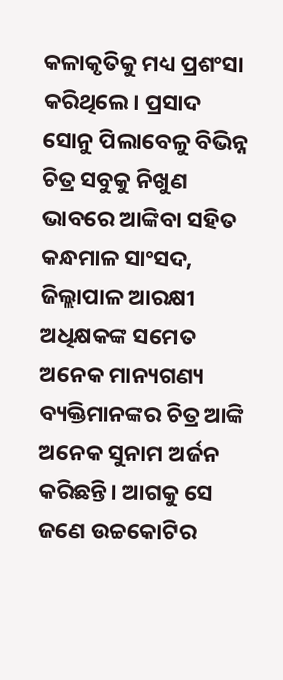କଳାକୃତିକୁ ମଧ୍ୟ ପ୍ରଶଂସା କରିଥିଲେ। ପ୍ରସାଦ ସୋନୁ ପିଲାବେଳୁ ବିଭିନ୍ନ ଚିତ୍ର ସବୁକୁ ନିଖୁଣ ଭାବରେ ଆଙ୍କିବା ସହିତ କନ୍ଧମାଳ ସାଂସଦ, ଜିଲ୍ଲାପାଳ ଆରକ୍ଷୀ ଅଧିକ୍ଷକଙ୍କ ସମେତ ଅନେକ ମାନ୍ୟଗଣ୍ୟ ବ୍ୟକ୍ତିମାନଙ୍କର ଚିତ୍ର ଆଙ୍କି ଅନେକ ସୁନାମ ଅର୍ଜନ କରିଛନ୍ତି। ଆଗକୁ ସେ ଜଣେ ଉଚ୍ଚକୋଟିର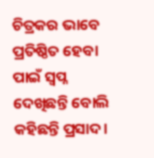ଚିତ୍ରକର ଭାବେ ପ୍ରତିଷ୍ଠିତ ହେବା ପାଇଁ ସ୍ବପ୍ନ ଦେଖିଛନ୍ତି ବୋଲି କହିଛନ୍ତି ପ୍ରସାଦ।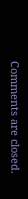Comments are closed.